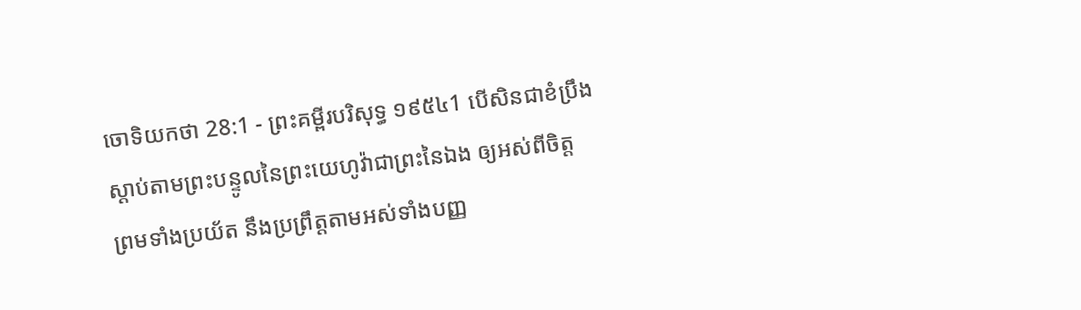ចោទិយកថា 28:1 - ព្រះគម្ពីរបរិសុទ្ធ ១៩៥៤1 បើសិនជាខំប្រឹងស្តាប់តាមព្រះបន្ទូលនៃព្រះយេហូវ៉ាជាព្រះនៃឯង ឲ្យអស់ពីចិត្ត ព្រមទាំងប្រយ័ត នឹងប្រព្រឹត្តតាមអស់ទាំងបញ្ញ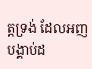ត្តទ្រង់ ដែលអញបង្គាប់ដ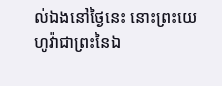ល់ឯងនៅថ្ងៃនេះ នោះព្រះយេហូវ៉ាជាព្រះនៃឯ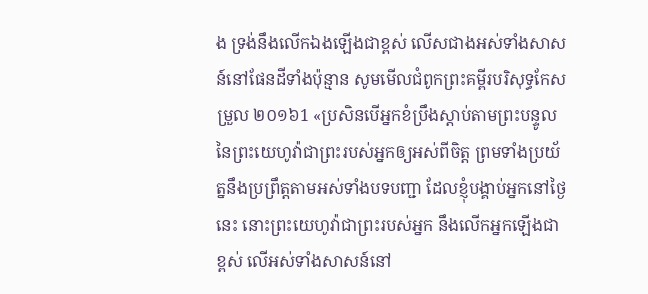ង ទ្រង់នឹងលើកឯងឡើងជាខ្ពស់ លើសជាងអស់ទាំងសាសន៍នៅផែនដីទាំងប៉ុន្មាន សូមមើលជំពូកព្រះគម្ពីរបរិសុទ្ធកែសម្រួល ២០១៦1 «ប្រសិនបើអ្នកខំប្រឹងស្តាប់តាមព្រះបន្ទូលនៃព្រះយេហូវ៉ាជាព្រះរបស់អ្នកឲ្យអស់ពីចិត្ត ព្រមទាំងប្រយ័ត្ននឹងប្រព្រឹត្តតាមអស់ទាំងបទបញ្ជា ដែលខ្ញុំបង្គាប់អ្នកនៅថ្ងៃនេះ នោះព្រះយេហូវ៉ាជាព្រះរបស់អ្នក នឹងលើកអ្នកឡើងជាខ្ពស់ លើអស់ទាំងសាសន៍នៅ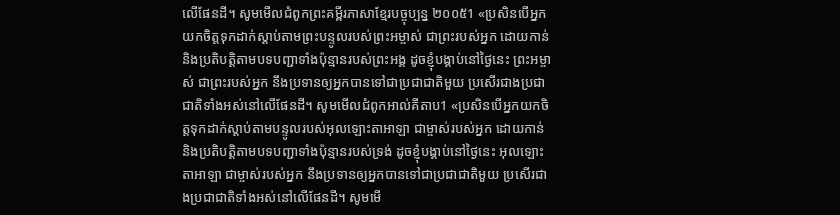លើផែនដី។ សូមមើលជំពូកព្រះគម្ពីរភាសាខ្មែរបច្ចុប្បន្ន ២០០៥1 «ប្រសិនបើអ្នកយកចិត្តទុកដាក់ស្ដាប់តាមព្រះបន្ទូលរបស់ព្រះអម្ចាស់ ជាព្រះរបស់អ្នក ដោយកាន់ និងប្រតិបត្តិតាមបទបញ្ជាទាំងប៉ុន្មានរបស់ព្រះអង្គ ដូចខ្ញុំបង្គាប់នៅថ្ងៃនេះ ព្រះអម្ចាស់ ជាព្រះរបស់អ្នក នឹងប្រទានឲ្យអ្នកបានទៅជាប្រជាជាតិមួយ ប្រសើរជាងប្រជាជាតិទាំងអស់នៅលើផែនដី។ សូមមើលជំពូកអាល់គីតាប1 «ប្រសិនបើអ្នកយកចិត្តទុកដាក់ស្តាប់តាមបន្ទូលរបស់អុលឡោះតាអាឡា ជាម្ចាស់របស់អ្នក ដោយកាន់ និងប្រតិបត្តិតាមបទបញ្ជាទាំងប៉ុន្មានរបស់ទ្រង់ ដូចខ្ញុំបង្គាប់នៅថ្ងៃនេះ អុលឡោះតាអាឡា ជាម្ចាស់របស់អ្នក នឹងប្រទានឲ្យអ្នកបានទៅជាប្រជាជាតិមួយ ប្រសើរជាងប្រជាជាតិទាំងអស់នៅលើផែនដី។ សូមមើ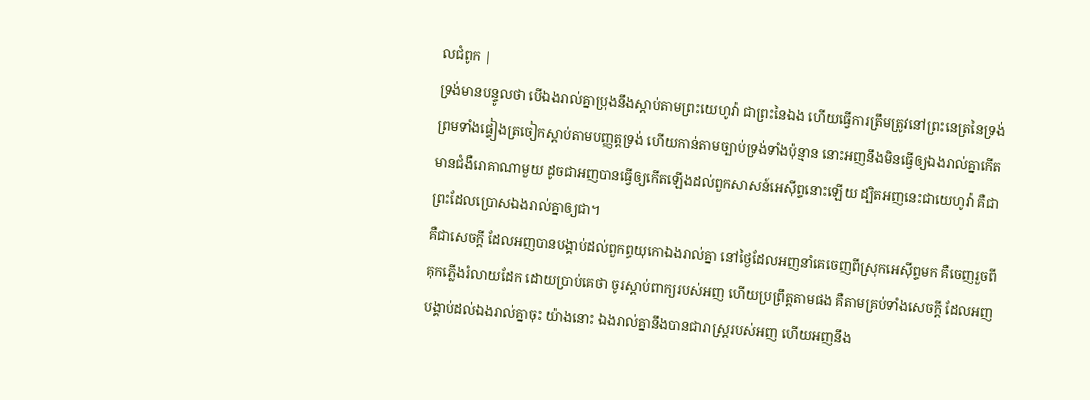លជំពូក |
ទ្រង់មានបន្ទូលថា បើឯងរាល់គ្នាប្រុងនឹងស្តាប់តាមព្រះយេហូវ៉ា ជាព្រះនៃឯង ហើយធ្វើការត្រឹមត្រូវនៅព្រះនេត្រនៃទ្រង់ ព្រមទាំងផ្ទៀងត្រចៀកស្តាប់តាមបញ្ញត្តទ្រង់ ហើយកាន់តាមច្បាប់ទ្រង់ទាំងប៉ុន្មាន នោះអញនឹងមិនធ្វើឲ្យឯងរាល់គ្នាកើតមានជំងឺរោគាណាមួយ ដូចជាអញបានធ្វើឲ្យកើតឡើងដល់ពួកសាសន៍អេស៊ីព្ទនោះឡើយ ដ្បិតអញនេះជាយេហូវ៉ា គឺជាព្រះដែលប្រោសឯងរាល់គ្នាឲ្យជា។
គឺជាសេចក្ដី ដែលអញបានបង្គាប់ដល់ពួកព្ធយុកោឯងរាល់គ្នា នៅថ្ងៃដែលអញនាំគេចេញពីស្រុកអេស៊ីព្ទមក គឺចេញរួចពីគុកភ្លើងរំលាយដែក ដោយប្រាប់គេថា ចូរស្តាប់ពាក្យរបស់អញ ហើយប្រព្រឹត្តតាមផង គឺតាមគ្រប់ទាំងសេចក្ដី ដែលអញបង្គាប់ដល់ឯងរាល់គ្នាចុះ យ៉ាងនោះ ឯងរាល់គ្នានឹងបានជារាស្ត្ររបស់អញ ហើយអញនឹង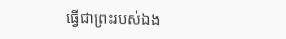ធ្វើជាព្រះរបស់ឯង